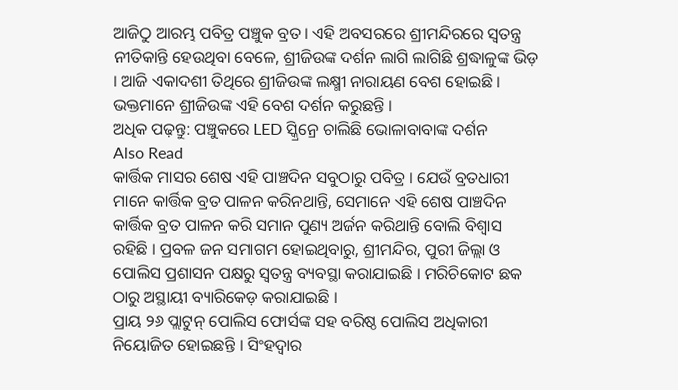ଆଜିଠୁ ଆରମ୍ଭ ପବିତ୍ର ପଞ୍ଚୁକ ବ୍ରତ । ଏହି ଅବସରରେ ଶ୍ରୀମନ୍ଦିରରେ ସ୍ୱତନ୍ତ୍ର ନୀତିକାନ୍ତି ହେଉଥିବା ବେଳେ, ଶ୍ରୀଜିଉଙ୍କ ଦର୍ଶନ ଲାଗି ଲାଗିଛି ଶ୍ରଦ୍ଧାଳୁଙ୍କ ଭିଡ଼ । ଆଜି ଏକାଦଶୀ ତିଥିରେ ଶ୍ରୀଜିଉଙ୍କ ଲକ୍ଷ୍ମୀ ନାରାୟଣ ବେଶ ହୋଇଛି । ଭକ୍ତମାନେ ଶ୍ରୀଜିଉଙ୍କ ଏହି ବେଶ ଦର୍ଶନ କରୁଛନ୍ତି ।
ଅଧିକ ପଢ଼ନ୍ତୁ: ପଞ୍ଚୁକରେ LED ସ୍କ୍ରିନ୍ରେ ଚାଲିଛି ଭୋଳାବାବାଙ୍କ ଦର୍ଶନ
Also Read
କାର୍ତ୍ତିକ ମାସର ଶେଷ ଏହି ପାଞ୍ଚଦିନ ସବୁଠାରୁ ପବିତ୍ର । ଯେଉଁ ବ୍ରତଧାରୀ ମାନେ କାର୍ତ୍ତିକ ବ୍ରତ ପାଳନ କରିନଥାନ୍ତି, ସେମାନେ ଏହି ଶେଷ ପାଞ୍ଚଦିନ କାର୍ତ୍ତିକ ବ୍ରତ ପାଳନ କରି ସମାନ ପୁଣ୍ୟ ଅର୍ଜନ କରିଥାନ୍ତି ବୋଲି ବିଶ୍ୱାସ ରହିଛି । ପ୍ରବଳ ଜନ ସମାଗମ ହୋଇଥିବାରୁ, ଶ୍ରୀମନ୍ଦିର, ପୁରୀ ଜିଲ୍ଲା ଓ ପୋଲିସ ପ୍ରଶାସନ ପକ୍ଷରୁ ସ୍ୱତନ୍ତ୍ର ବ୍ୟବସ୍ଥା କରାଯାଇଛି । ମରିଚିକୋଟ ଛକ ଠାରୁ ଅସ୍ଥାୟୀ ବ୍ୟାରିକେଡ଼ କରାଯାଇଛି ।
ପ୍ରାୟ ୨୬ ପ୍ଲାଟୁନ୍ ପୋଲିସ ଫୋର୍ସଙ୍କ ସହ ବରିଷ୍ଠ ପୋଲିସ ଅଧିକାରୀ ନିୟୋଜିତ ହୋଇଛନ୍ତି । ସିଂହଦ୍ୱାର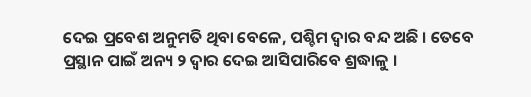ଦେଇ ପ୍ରବେଶ ଅନୁମତି ଥିବା ବେଳେ, ପଶ୍ଚିମ ଦ୍ୱାର ବନ୍ଦ ଅଛି । ତେବେ ପ୍ରସ୍ଥାନ ପାଇଁ ଅନ୍ୟ ୨ ଦ୍ୱାର ଦେଇ ଆସିପାରିବେ ଶ୍ରଦ୍ଧାଳୁ ।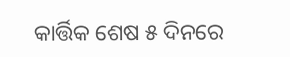କାର୍ତ୍ତିକ ଶେଷ ୫ ଦିନରେ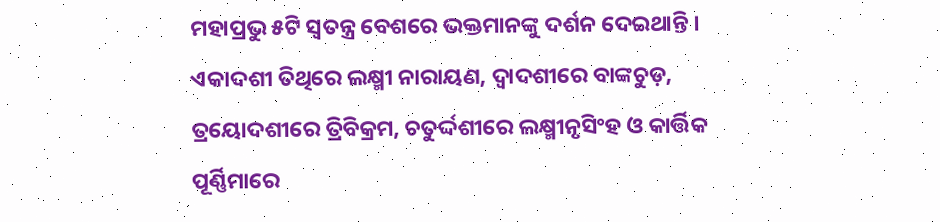ମହାପ୍ରଭୁ ୫ଟି ସ୍ୱତନ୍ତ୍ର ବେଶରେ ଭକ୍ତମାନଙ୍କୁ ଦର୍ଶନ ଦେଇଥାନ୍ତି । ଏକାଦଶୀ ତିଥିରେ ଲକ୍ଷ୍ମୀ ନାରାୟଣ, ଦ୍ୱାଦଶୀରେ ବାଙ୍କଚୁଡ଼, ତ୍ରୟୋଦଶୀରେ ତ୍ରିବିକ୍ରମ, ଚତୁର୍ଦ୍ଦଶୀରେ ଲକ୍ଷ୍ମୀନୃସିଂହ ଓ କାର୍ତ୍ତିକ ପୂର୍ଣ୍ଣିମାରେ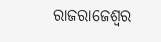ରାଜରାଜେଶ୍ୱର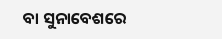ବା ସୁନାବେଶରେ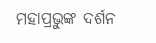ମହାପ୍ରଭୁଙ୍କ ଦର୍ଶନ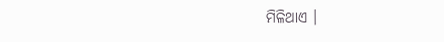ମିଳିଥାଏ ।